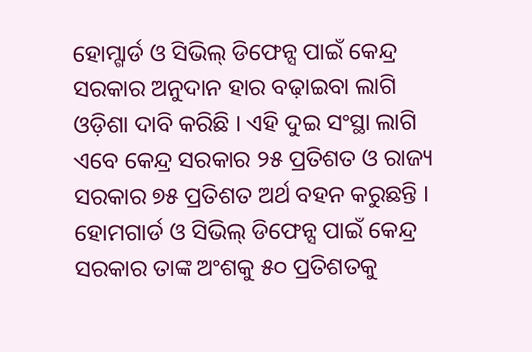ହୋମ୍ଗାର୍ଡ ଓ ସିଭିଲ୍ ଡିଫେନ୍ସ ପାଇଁ କେନ୍ଦ୍ର ସରକାର ଅନୁଦାନ ହାର ବଢ଼ାଇବା ଲାଗି ଓଡ଼ିଶା ଦାବି କରିଛି । ଏହି ଦୁଇ ସଂସ୍ଥା ଲାଗି ଏବେ କେନ୍ଦ୍ର ସରକାର ୨୫ ପ୍ରତିଶତ ଓ ରାଜ୍ୟ ସରକାର ୭୫ ପ୍ରତିଶତ ଅର୍ଥ ବହନ କରୁଛନ୍ତି । ହୋମଗାର୍ଡ ଓ ସିଭିଲ୍ ଡିଫେନ୍ସ ପାଇଁ କେନ୍ଦ୍ର ସରକାର ତାଙ୍କ ଅଂଶକୁ ୫୦ ପ୍ରତିଶତକୁ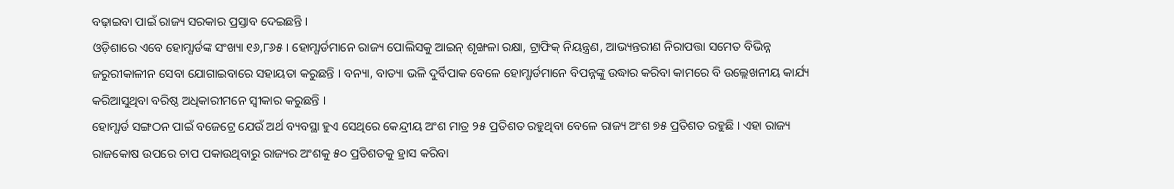ବଢ଼ାଇବା ପାଇଁ ରାଜ୍ୟ ସରକାର ପ୍ରସ୍ତାବ ଦେଇଛନ୍ତି ।
ଓଡ଼ିଶାରେ ଏବେ ହୋମ୍ଗାର୍ଡଙ୍କ ସଂଖ୍ୟା ୧୬,୮୬୫ । ହୋମ୍ଗାର୍ଡମାନେ ରାଜ୍ୟ ପୋଲିସକୁ ଆଇନ୍ ଶୃଙ୍ଖଳା ରକ୍ଷା, ଟ୍ରାଫିକ୍ ନିୟନ୍ତ୍ରଣ, ଆଭ୍ୟନ୍ତରୀଣ ନିରାପତ୍ତା ସମେତ ବିଭିନ୍ନ ଜରୁରୀକାଳୀନ ସେବା ଯୋଗାଇବାରେ ସହାୟତା କରୁଛନ୍ତି । ବନ୍ୟା, ବାତ୍ୟା ଭଳି ଦୁର୍ବିପାକ ବେଳେ ହୋମ୍ଗାର୍ଡମାନେ ବିପନ୍ନଙ୍କୁ ଉଦ୍ଧାର କରିବା କାମରେ ବି ଉଲ୍ଲେଖନୀୟ କାର୍ଯ୍ୟ କରିଆସୁଥିବା ବରିଷ୍ଠ ଅଧିକାରୀମନେ ସ୍ୱୀକାର କରୁଛନ୍ତି ।
ହୋମ୍ଗାର୍ଡ ସଙ୍ଗଠନ ପାଇଁ ବଜେଟ୍ରେ ଯେଉଁ ଅର୍ଥ ବ୍ୟବସ୍ଥା ହୁଏ ସେଥିରେ କେନ୍ଦ୍ରୀୟ ଅଂଶ ମାତ୍ର ୨୫ ପ୍ରତିଶତ ରହୁଥିବା ବେଳେ ରାଜ୍ୟ ଅଂଶ ୭୫ ପ୍ରତିଶତ ରହୁଛି । ଏହା ରାଜ୍ୟ ରାଜକୋଷ ଉପରେ ଚାପ ପକାଉଥିବାରୁ ରାଜ୍ୟର ଅଂଶକୁ ୫୦ ପ୍ରତିଶତକୁ ହ୍ରାସ କରିବା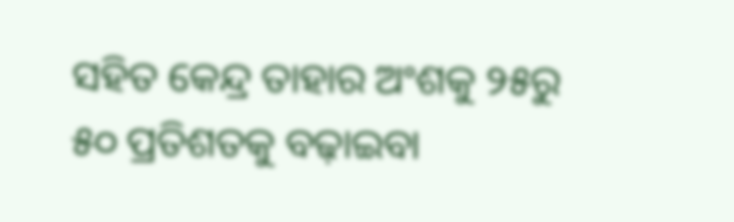ସହିତ କେନ୍ଦ୍ର ତାହାର ଅଂଶକୁ ୨୫ରୁ ୫୦ ପ୍ରତିଶତକୁ ବଢ଼ାଇବା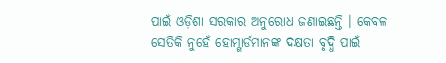ପାଇଁ ଓଡ଼ିଶା ସରକାର ଅନୁରୋଧ ଜଣାଇଛନ୍ତି । କେବଳ ସେତିକି ନୁହେଁ ହୋମ୍ଗାର୍ଡମାନଙ୍କ ଦକ୍ଷତା ବୃଦ୍ଧି ପାଇଁ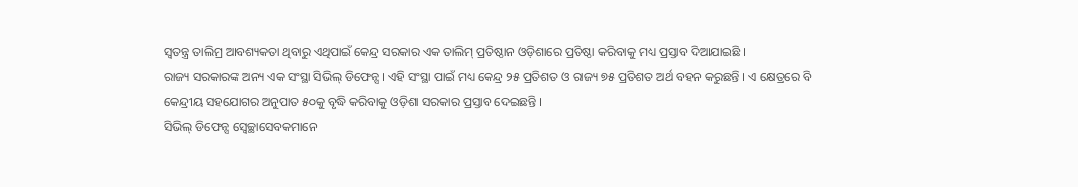ସ୍ୱତନ୍ତ୍ର ତାଲିମ୍ର ଆବଶ୍ୟକତା ଥିବାରୁ ଏଥିପାଇଁ କେନ୍ଦ୍ର ସରକାର ଏକ ତାଲିମ୍ ପ୍ରତିଷ୍ଠାନ ଓଡ଼ିଶାରେ ପ୍ରତିଷ୍ଠା କରିବାକୁ ମଧ୍ୟ ପ୍ରସ୍ତାବ ଦିଆଯାଇଛି ।
ରାଜ୍ୟ ସରକାରଙ୍କ ଅନ୍ୟ ଏକ ସଂସ୍ଥା ସିଭିଲ୍ ଡିଫେନ୍ସ । ଏହି ସଂସ୍ଥା ପାଇଁ ମଧ୍ୟ କେନ୍ଦ୍ର ୨୫ ପ୍ରତିଶତ ଓ ରାଜ୍ୟ ୭୫ ପ୍ରତିଶତ ଅର୍ଥ ବହନ କରୁଛନ୍ତି । ଏ କ୍ଷେତ୍ରରେ ବି କେନ୍ଦ୍ରୀୟ ସହଯୋଗର ଅନୁପାତ ୫୦କୁ ବୃଦ୍ଧି କରିବାକୁ ଓଡ଼ିଶା ସରକାର ପ୍ରସ୍ତାବ ଦେଇଛନ୍ତି ।
ସିଭିଲ୍ ଡିଫେନ୍ସ ସ୍ୱେଚ୍ଛାସେବକମାନେ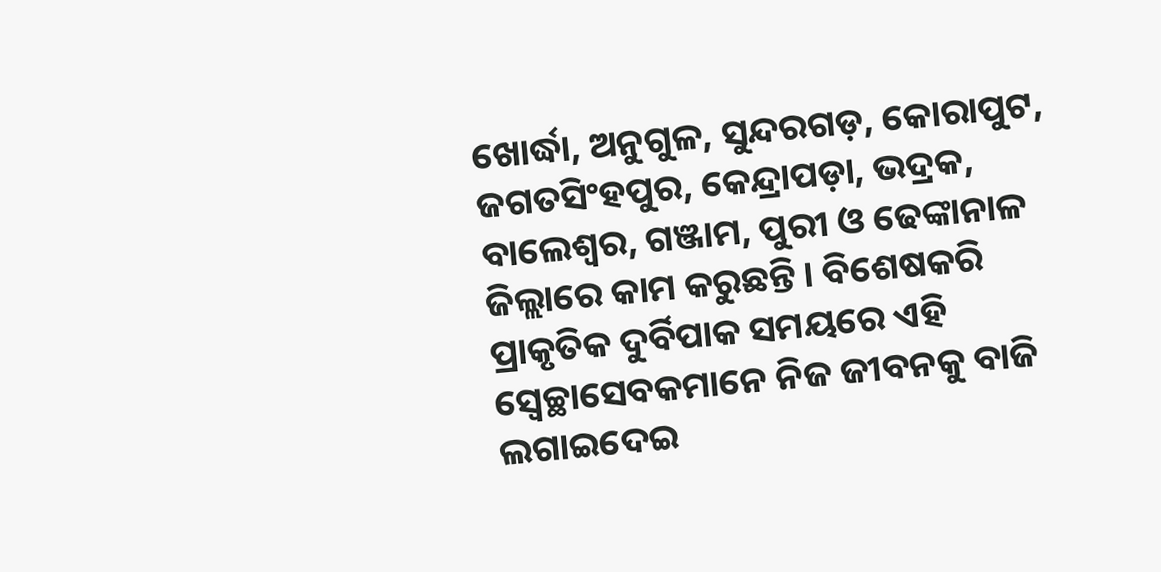ଖୋର୍ଦ୍ଧା, ଅନୁଗୁଳ, ସୁନ୍ଦରଗଡ଼, କୋରାପୁଟ, ଜଗତସିଂହପୁର, କେନ୍ଦ୍ରାପଡ଼ା, ଭଦ୍ରକ, ବାଲେଶ୍ୱର, ଗଞ୍ଜାମ, ପୁରୀ ଓ ଢେଙ୍କାନାଳ ଜିଲ୍ଲାରେ କାମ କରୁଛନ୍ତି । ବିଶେଷକରି ପ୍ରାକୃତିକ ଦୁର୍ବିପାକ ସମୟରେ ଏହି ସ୍ୱେଚ୍ଛାସେବକମାନେ ନିଜ ଜୀବନକୁ ବାଜି ଲଗାଇଦେଇ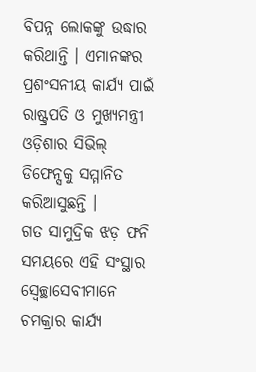ବିପନ୍ନ ଲୋକଙ୍କୁ ଉଦ୍ଧାର କରିଥାନ୍ତି । ଏମାନଙ୍କର ପ୍ରଶଂସନୀୟ କାର୍ଯ୍ୟ ପାଇଁ ରାଷ୍ଟ୍ରପତି ଓ ମୁଖ୍ୟମନ୍ତ୍ରୀ ଓଡ଼ିଶାର ସିଭିଲ୍ ଡିଫେନ୍ସକୁ ସମ୍ମାନିତ କରିଆସୁଛନ୍ତି ।
ଗତ ସାମୁଦ୍ରିକ ଝଡ଼ ଫନି ସମୟରେ ଏହି ସଂସ୍ଥାର ସ୍ୱେଚ୍ଛାସେବୀମାନେ ଚମକ୍ରାର କାର୍ଯ୍ୟ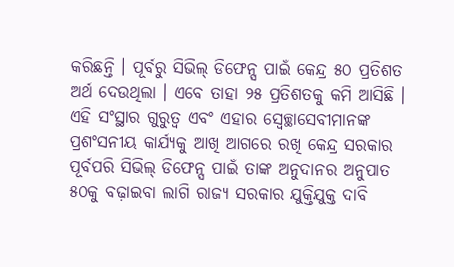କରିଛନ୍ତି । ପୂର୍ବରୁ ସିଭିଲ୍ ଡିଫେନ୍ସ ପାଇଁ କେନ୍ଦ୍ର ୫୦ ପ୍ରତିଶତ ଅର୍ଥ ଦେଉଥିଲା । ଏବେ ତାହା ୨୫ ପ୍ରତିଶତକୁ କମି ଆସିଛି । ଏହି ସଂସ୍ଥାର ଗୁରୁତ୍ୱ ଏବଂ ଏହାର ସ୍ୱେଚ୍ଛାସେବୀମାନଙ୍କ ପ୍ରଶଂସନୀୟ କାର୍ଯ୍ୟକୁ ଆଖି ଆଗରେ ରଖି କେନ୍ଦ୍ର ସରକାର ପୂର୍ବପରି ସିଭିଲ୍ ଡିଫେନ୍ସ ପାଇଁ ତାଙ୍କ ଅନୁଦାନର ଅନୁପାତ ୫୦କୁ ବଢ଼ାଇବା ଲାଗି ରାଜ୍ୟ ସରକାର ଯୁକ୍ତିଯୁକ୍ତ ଦାବି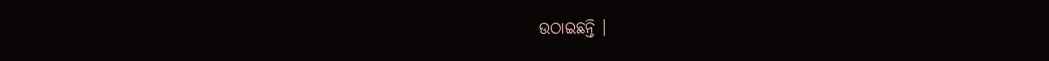ଉଠାଇଛନ୍ତି ।